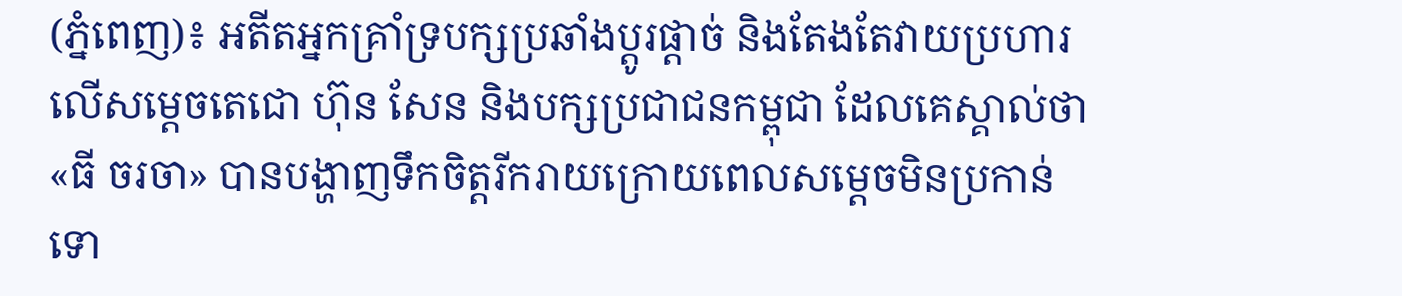(ភ្នំពេញ)៖ អតីតអ្នកគ្រាំទ្របក្សប្រឆាំងប្តូរផ្តាច់ និងតែងតែវាយប្រហារលើសម្តេចតេជោ ហ៊ុន សែន និងបក្សប្រជាជនកម្ពុជា ដែលគេស្គាល់ថា «ធី ចរចា» បានបង្ហាញទឹកចិត្តរីករាយក្រោយពេលសម្តេចមិនប្រកាន់ទោ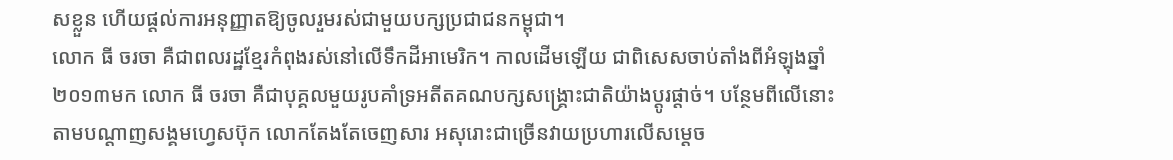សខ្លួន ហើយផ្តល់ការអនុញ្ញាតឱ្យចូលរួមរស់ជាមួយបក្សប្រជាជនកម្ពុជា។
លោក ធី ចរចា គឺជាពលរដ្ឋខ្មែរកំពុងរស់នៅលើទឹកដីអាមេរិក។ កាលដើមឡើយ ជាពិសេសចាប់តាំងពីអំឡុងឆ្នាំ២០១៣មក លោក ធី ចរចា គឺជាបុគ្គលមួយរូបគាំទ្រអតីតគណបក្សសង្គ្រោះជាតិយ៉ាងប្តូរផ្តាច់។ បន្ថែមពីលើនោះ តាមបណ្តាញសង្គមហ្វេសប៊ុក លោកតែងតែចេញសារ អសុរោះជាច្រើនវាយប្រហារលើសម្តេច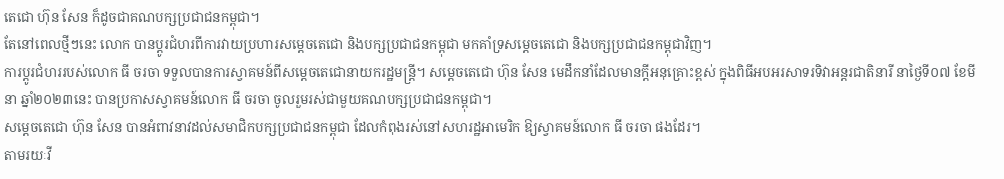តេជោ ហ៊ុន សែន ក៏ដូចជាគណបក្សប្រជាជនកម្ពុជា។
តែនៅពេលថ្មីៗនេះ លោក បានប្តូរជំហរពីការវាយប្រហារសម្តេចតេជោ និងបក្សប្រជាជនកម្ពុជា មកគាំទ្រសម្តេចតេជោ និងបក្សប្រជាជនកម្ពុជាវិញ។
ការប្តូរជំហររបស់លោក ធី ចរចា ទទួលបានការស្វាគមន៍ពីសម្តេចតេជោនាយករដ្ឋមន្ត្រី។ សម្តេចតេជោ ហ៊ុន សែន មេដឹកនាំដែលមានក្តីអនុគ្រោះខ្ពស់ ក្នុងពិធីអបអរសាទរទិវាអន្តរជាតិនារី នាថ្ងៃទី០៧ ខែមីនា ឆ្នាំ២០២៣នេះ បានប្រកាសស្វាគមន៍លោក ធី ចរចា ចូលរួមរស់ជាមួយគណបក្សប្រជាជនកម្ពុជា។
សម្តេចតេជោ ហ៊ុន សែន បានអំពាវនាវដល់សមាជិកបក្សប្រជាជនកម្ពុជា ដែលកំពុងរស់នៅសហរដ្ឋអាមេរិក ឱ្យស្វាគមន៍លោក ធី ចរចា ផងដែរ។
តាមរយៈវី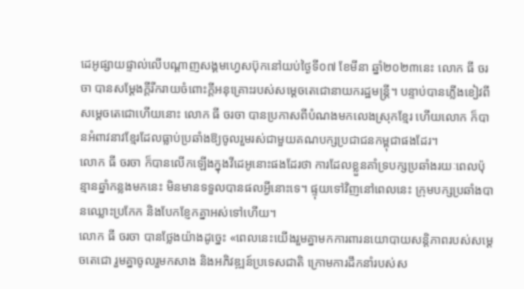ដេអូផ្សាយផ្ទាល់លើបណ្តាញសង្គមហ្វេសប៊ុកនៅយប់ថ្ងៃទី០៧ ខែមីនា ឆ្នាំ២០២៣នេះ លោក ធី ចរចា បានសម្តែងក្តីរីករាយចំពោះក្តីអនុគ្រោះរបស់សម្តេចតេជោនាយករដ្ឋមន្ត្រី។ បន្ទាប់បានភ្លើងខៀវពីសម្តេចតេជោហើយនោះ លោក ធី ចរចា បានប្រកាសពីបំណងមកលេងស្រុកខ្មែរ ហើយលោក ក៏បានអំពាវនាវខ្មែរដែលធ្លាប់ប្រឆាំងឱ្យចូលរួមរស់ជាមួយគណបក្សប្រជាជនកម្ពុជាផងដែរ។
លោក ធី ចរចា ក៏បានលើកឡើងក្នុងវីដេអូនោះផងដែរថា ការដែលខ្លួនគាំទ្របក្សប្រឆាំងរយៈពេលប៉ុន្មានឆ្នាំកន្លងមកនេះ មិនមានទទួលបានផលអ្វីនោះទេ។ ផ្ទុយទៅវិញនៅពេលនេះ ក្រុមបក្សប្រឆាំងបានឈ្លោះប្រកែក និងបែកខ្ញែកគ្នាអស់ទៅហើយ។
លោក ធី ចរចា បានថ្លែងយ៉ាងដូច្នេះ «ពេលនេះយើងរួមគ្នាមកការពារនយោបាយសន្តិភាពរបស់សម្តេចតេជោ រួមគ្នាចូលរួមកសាង និងអភិវឌ្ឍន៍ប្រទេសជាតិ ក្រោមការដឹកនាំរបស់ស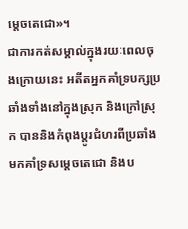ម្តេចតេជោ»។
ជាការកត់សម្គាល់ក្នុងរយៈពេលចុងក្រោយនេះ អតីតអ្នកគាំទ្របក្សប្រឆាំងទាំងនៅក្នុងស្រុក និងក្រៅស្រុក បាននិងកំពុងប្តូរជំហរពីប្រឆាំង មកគាំទ្រសម្តេចតេជោ និងប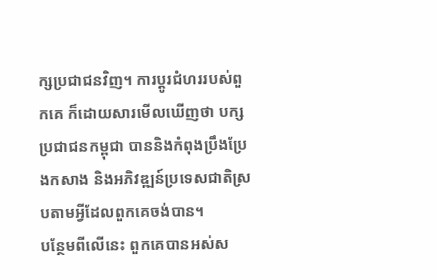ក្សប្រជាជនវិញ។ ការប្តូរជំហររបស់ពួកគេ ក៏ដោយសារមើលឃើញថា បក្សប្រជាជនកម្ពុជា បាននិងកំពុងប្រឹងប្រែងកសាង និងអភិវឌ្ឍន៍ប្រទេសជាតិស្របតាមអ្វីដែលពួកគេចង់បាន។
បន្ថែមពីលើនេះ ពួកគេបានអស់ស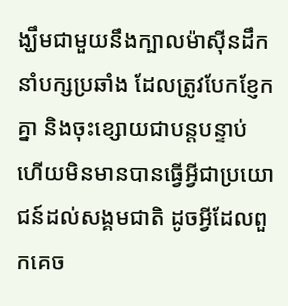ង្ឃឹមជាមួយនឹងក្បាលម៉ាស៊ីនដឹកនាំបក្សប្រឆាំង ដែលត្រូវបែកខ្ញែកគ្នា និងចុះខ្សោយជាបន្តបន្ទាប់ ហើយមិនមានបានធ្វើអ្វីជាប្រយោជន៍ដល់សង្គមជាតិ ដូចអ្វីដែលពួកគេច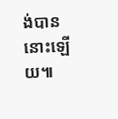ង់បាននោះឡើយ៕